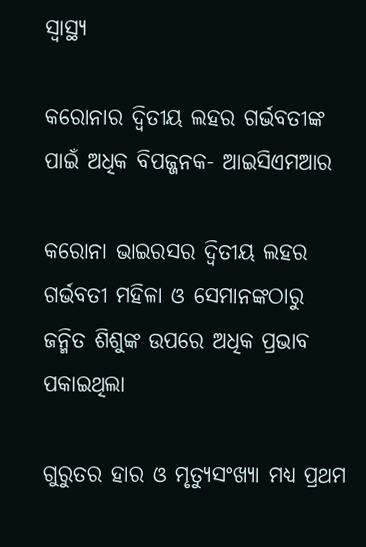ସ୍ୱାସ୍ଥ୍ୟ

କରୋନାର ଦ୍ୱିତୀୟ ଲହର ଗର୍ଭବତୀଙ୍କ ପାଇଁ ଅଧିକ ବିପଜ୍ଜନକ- ଆଇସିଏମଆର

କରୋନା ଭାଇରସର ଦ୍ୱିତୀୟ ଲହର ଗର୍ଭବତୀ ମହିଳା ଓ ସେମାନଙ୍କଠାରୁ ଜନ୍ମିତ ଶିଶୁଙ୍କ ଉପରେ ଅଧିକ ପ୍ରଭାବ ପକାଇଥିଲା

ଗୁରୁତର ହାର ଓ ମୃତ୍ୟୁସଂଖ୍ୟା ମଧ୍ୟ ପ୍ରଥମ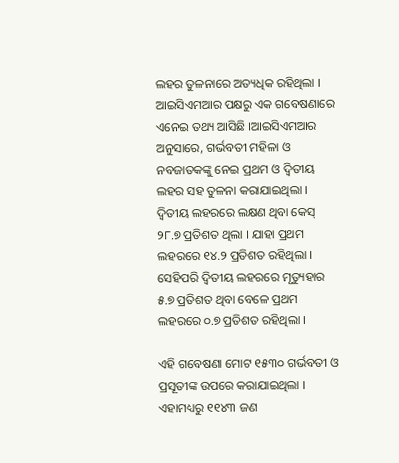ଲହର ତୁଳନାରେ ଅତ୍ୟଧିକ ରହିଥିଲା । ଆଇସିଏମଆର ପକ୍ଷରୁ ଏକ ଗବେଷଣାରେ ଏନେଇ ତଥ୍ୟ ଆସିଛି ।ଆଇସିଏମଆର ଅନୁସାରେ, ଗର୍ଭବତୀ ମହିଳା ଓ ନବଜାତକଙ୍କୁ ନେଇ ପ୍ରଥମ ଓ ଦ୍ୱିତୀୟ ଲହର ସହ ତୁଳନା କରାଯାଇଥିଲା । ଦ୍ୱିତୀୟ ଲହରରେ ଲକ୍ଷଣ ଥିବା କେସ୍ ୨୮.୭ ପ୍ରତିଶତ ଥିଲା । ଯାହା ପ୍ରଥମ ଲହରରେ ୧୪.୨ ପ୍ରତିଶତ ରହିଥିଲା । ସେହିପରି ଦ୍ୱିତୀୟ ଲହରରେ ମୃତ୍ୟୁହାର ୫.୭ ପ୍ରତିଶତ ଥିବା ବେଳେ ପ୍ରଥମ ଲହରରେ ୦.୭ ପ୍ରତିଶତ ରହିଥିଲା ।

ଏହି ଗବେଷଣା ମୋଟ ୧୫୩୦ ଗର୍ଭବତୀ ଓ ପ୍ରସୂତୀଙ୍କ ଉପରେ କରାଯାଇଥିଲା । ଏହାମଧ୍ୟରୁ ୧୧୪୩ ଜଣ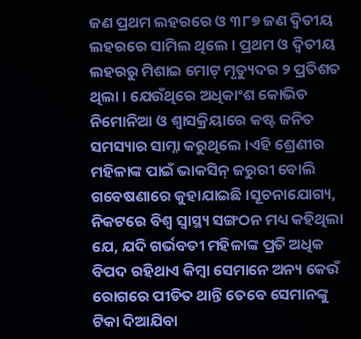ଜଣ ପ୍ରଥମ ଲହରରେ ଓ ୩୮୭ ଜଣ ଦ୍ୱିତୀୟ ଲହରରେ ସାମିଲ ଥିଲେ । ପ୍ରଥମ ଓ ଦ୍ୱିତୀୟ ଲହରରୁ ମିଶାଇ ମୋଟ୍ ମୃତ୍ୟୁଦର ୨ ପ୍ରତିଶତ ଥିଲା । ଯେଉଁଥିରେ ଅଧିକାଂଶ କୋଭିଡ ନିମୋନିଆ ଓ ଶ୍ୱାସକ୍ରିୟାରେ କଷ୍ଟ ଜନିତ ସମସ୍ୟାର ସାମ୍ନା କରୁଥିଲେ ।ଏହି ଶ୍ରେଣୀର ମହିଳାଙ୍କ ପାଇଁ ଭାକସିନ୍ ଜରୁରୀ ବୋଲି ଗବେଷଣାରେ କୁହାଯାଇଛି ।ସୂଚନାଯୋଗ୍ୟ, ନିକଟରେ ବିଶ୍ୱ ସ୍ୱାସ୍ଥ୍ୟ ସଙ୍ଗଠନ ମଧ୍ୟ କହିଥିଲା ଯେ, ଯଦି ଗର୍ଭବତୀ ମହିଳାଙ୍କ ପ୍ରତି ଅଧିକ ବିପଦ ରହିଥାଏ କିମ୍ବା ସେମାନେ ଅନ୍ୟ କେଉଁ ରୋଗରେ ପୀଡିତ ଥାନ୍ତି ତେବେ ସେମାନଙ୍କୁ ଟିକା ଦିଆଯିବା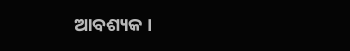ଆବଶ୍ୟକ ।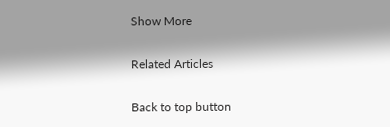Show More

Related Articles

Back to top button